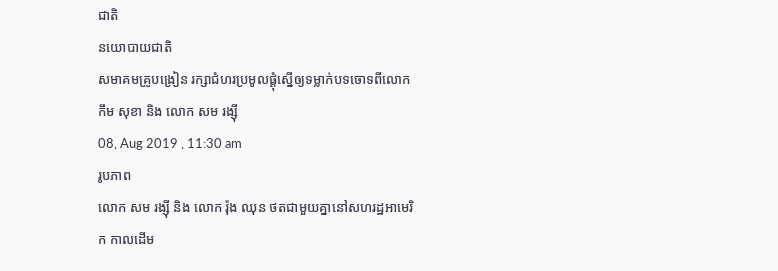ជាតិ
នយោបាយជាតិ
សមាគមគ្រូបង្រៀន រក្សាជំហរប្រមូលផ្តុំស្នើឲ្យទម្លាក់បទចោទពីលោក កឹម សុខា និង លោក សម រង្ស៊ី
08, Aug 2019 , 11:30 am
រូបភាព
លោក សម រង្ស៊ី និង លោក រ៉ុង ឈុន ថតជាមួយគ្នានៅសហរដ្ឋអាមេរិក កាលដើម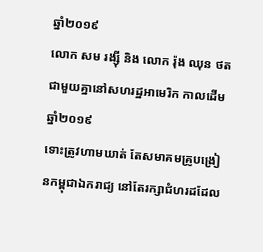ឆ្នាំ២០១៩
លោក សម រង្ស៊ី និង លោក រ៉ុង ឈុន ថតជាមួយគ្នានៅសហរដ្ឋអាមេរិក កាលដើមឆ្នាំ២០១៩
ទោះត្រូវហាមឃាត់ តែសមាគមគ្រូបង្រៀនកម្ពុជាឯករាជ្យ នៅតែរក្សាជំហរដដែល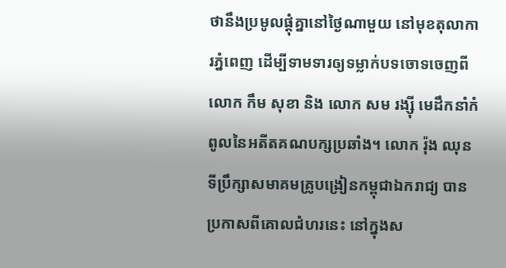ថានឹងប្រមូលផ្តុំគ្នានៅថ្ងៃណាមួយ នៅមុខតុលាការភ្នំពេញ ដើម្បីទាមទារឲ្យទម្លាក់បទចោទចេញពីលោក កឹម សុខា និង លោក សម រង្ស៊ី មេដឹកនាំកំពូលនៃអតីតគណបក្សប្រឆាំង។ លោក រ៉ុង ឈុន ទីប្រឹក្សាសមាគមគ្រូបង្រៀនកម្ពុជាឯករាជ្យ បានប្រកាសពីគោលជំហរនេះ នៅក្នុងស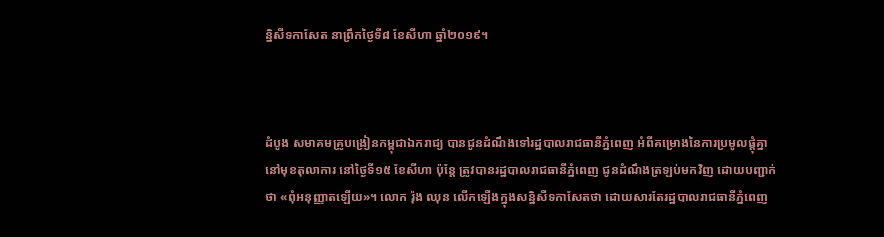ន្និសីទកាសែត នាព្រឹកថ្ងៃទី៨ ខែសីហា ឆ្នាំ២០១៩។



ដំបូង សមាគមគ្រូបង្រៀនកម្ពុជាឯករាជ្យ បានជូនដំណឹងទៅរដ្ឋបាលរាជធានីភ្នំពេញ អំពីគម្រោងនៃការប្រមូលផ្តុំគ្នានៅមុខតុលាការ នៅថ្ងៃទី១៥ ខែសីហា ប៉ុន្តែ ត្រូវបានរដ្ឋបាលរាជធានីភ្នំពេញ ជូនដំណឹងត្រឡប់មកវិញ ដោយបញ្ជាក់ថា «ពុំអនុញ្ញាតឡើយ»។ លោក រ៉ុង ឈុន លើកឡើងក្នុងសន្និសីទកាសែតថា ដោយសារតែរដ្ឋបាលរាជធានីភ្នំពេញ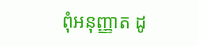ពុំអនុញ្ញាត ដូ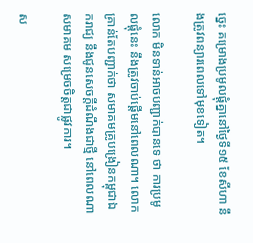ច្នេះ គម្រោងប្រមូលផ្តុំគ្នានៅថ្ងៃទី១៥ ខែសីហា នឹងត្រូវពន្យារពេលទៅមុខទៀត។

លោក មិនទាន់អាចបញ្ជាក់បានទេ ថា ការប្រមូលផ្តុំនេះ នឹងត្រូវចាប់ផ្តើមនៅពេលណា។ លោក គ្រាន់តែបញ្ជាក់ថា សមាគមគ្រូបង្រៀនកម្ពុជាឯករាជ្យ នឹងជូនសេចក្តីដំណឹងជាថ្មី នៅពេលណាសមាគម សម្រេចចិត្តជាផ្លូវការ។

ស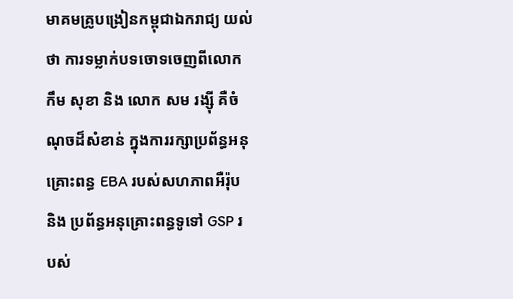មាគមគ្រូបង្រៀនកម្ពុជាឯករាជ្យ យល់ថា ការទម្លាក់បទចោទចេញពីលោក កឹម សុខា និង លោក សម រង្ស៊ី គឺចំណុចដ៏សំខាន់ ក្នុងការរក្សាប្រព័ន្ធអនុគ្រោះពន្ធ EBA របស់សហភាពអឺរ៉ុប និង ប្រព័ន្ធអនុគ្រោះពន្ធទូទៅ GSP របស់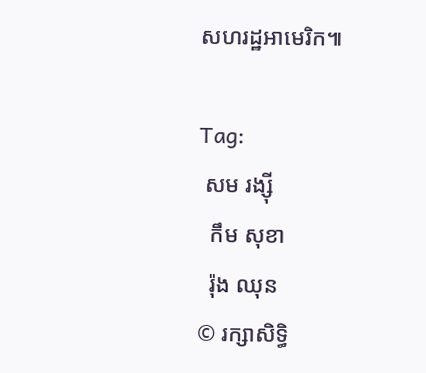សហរដ្ឋអាមេរិក៕

Tag:
 សម រង្ស៊ី
  កឹម សុខា
  រ៉ុង ឈុន
© រក្សាសិទ្ធិ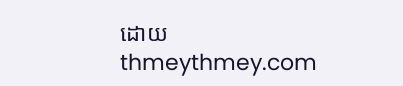ដោយ thmeythmey.com